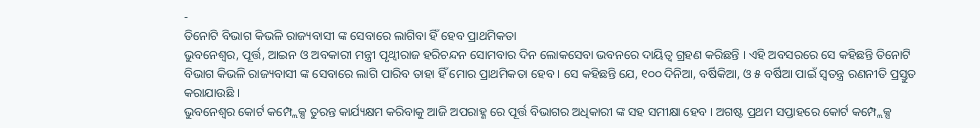-
ତିନୋଟି ବିଭାଗ କିଭଳି ରାଜ୍ୟବାସୀ ଙ୍କ ସେବାରେ ଲାଗିବା ହିଁ ହେବ ପ୍ରାଥମିକତା
ଭୁବନେଶ୍ୱର, ପୂର୍ତ୍ତ, ଆଇନ ଓ ଅବକାରୀ ମନ୍ତ୍ରୀ ପୃଥ୍ୱୀରାଜ ହରିଚନ୍ଦନ ସୋମବାର ଦିନ ଲୋକସେବା ଭବନରେ ଦାୟିତ୍ୱ ଗ୍ରହଣ କରିଛନ୍ତି । ଏହି ଅବସରରେ ସେ କହିଛନ୍ତି ତିନୋଟି ବିଭାଗ କିଭଳି ରାଜ୍ୟବାସୀ ଙ୍କ ସେବାରେ ଲାଗି ପାରିବ ତାହା ହିଁ ମୋର ପ୍ରାଥମିକତା ହେବ । ସେ କହିଛନ୍ତି ଯେ, ୧୦୦ ଦିନିଆ, ବର୍ଷିକିଆ, ଓ ୫ ବର୍ଷିଆ ପାଇଁ ସ୍ୱତନ୍ତ୍ର ରଣନୀତି ପ୍ରସ୍ତୁତ କରାଯାଉଛି ।
ଭୁବନେଶ୍ୱର କୋର୍ଟ କମ୍ପ୍ଲେକ୍ସ ତୁରନ୍ତ କାର୍ଯ୍ୟକ୍ଷମ କରିବାକୁ ଆଜି ଅପରାହ୍ଣ ରେ ପୂର୍ତ୍ତ ବିଭାଗର ଅଧିକାରୀ ଙ୍କ ସହ ସମୀକ୍ଷା ହେବ । ଅଗଷ୍ଟ ପ୍ରଥମ ସପ୍ତାହରେ କୋର୍ଟ କମ୍ପ୍ଲେକ୍ସ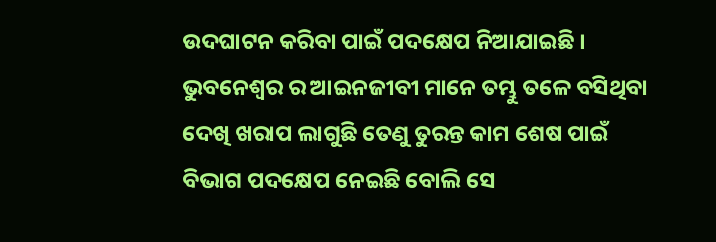ଉଦଘାଟନ କରିବା ପାଇଁ ପଦକ୍ଷେପ ନିଆଯାଇଛି । ଭୁବନେଶ୍ୱର ର ଆଇନଜୀବୀ ମାନେ ତମ୍ଭୁ ତଳେ ବସିଥିବା ଦେଖି ଖରାପ ଲାଗୁଛି ତେଣୁ ତୁରନ୍ତ କାମ ଶେଷ ପାଇଁ ବିଭାଗ ପଦକ୍ଷେପ ନେଇଛି ବୋଲି ସେ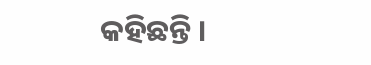କହିଛନ୍ତି ।